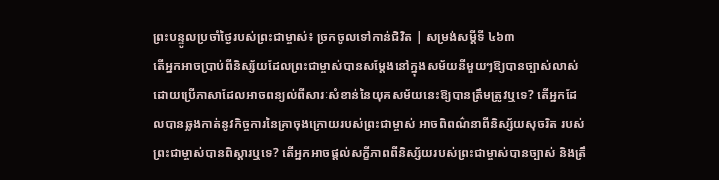ព្រះបន្ទូលប្រចាំថ្ងៃរបស់ព្រះជាម្ចាស់៖ ច្រកចូលទៅកាន់ជិវិត | សម្រង់សម្ដីទី ៤៦៣
តើអ្នកអាចប្រាប់ពីនិស្ស័យដែលព្រះជាម្ចាស់បានសម្តែងនៅក្នុងសម័យនីមួយៗឱ្យបានច្បាស់លាស់ ដោយប្រើភាសាដែលអាចពន្យល់ពីសារៈសំខាន់នៃយុគសម័យនេះឱ្យបានត្រឹមត្រូវឬទេ? តើអ្នកដែលបានឆ្លងកាត់នូវកិច្ចការនៃគ្រាចុងក្រោយរបស់ព្រះជាម្ចាស់ អាចពិពណ៌នាពីនិស្ស័យសុចរិត របស់ព្រះជាម្ចាស់បានពិស្តារឬទេ? តើអ្នកអាចផ្តល់សក្ខីភាពពីនិស្ស័យរបស់ព្រះជាម្ចាស់បានច្បាស់ និងត្រឹ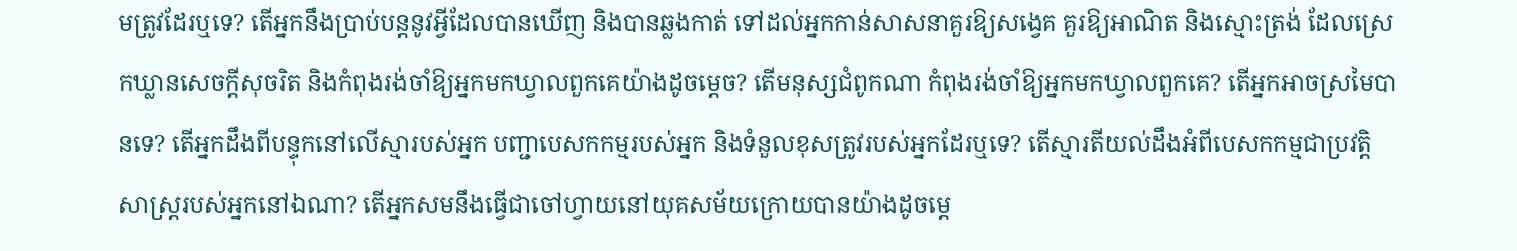មត្រូវដែរឬទេ? តើអ្នកនឹងប្រាប់បន្តនូវអ្វីដែលបានឃើញ និងបានឆ្លងកាត់ ទៅដល់អ្នកកាន់សាសនាគួរឱ្យសង្វេគ គួរឱ្យអាណិត និងស្មោះត្រង់ ដែលស្រេកឃ្លានសេចក្តីសុចរិត និងកំពុងរង់ចាំឱ្យអ្នកមកឃ្វាលពួកគេយ៉ាងដូចម្តេច? តើមនុស្សជំពូកណា កំពុងរង់ចាំឱ្យអ្នកមកឃ្វាលពួកគេ? តើអ្នកអាចស្រមៃបានទេ? តើអ្នកដឹងពីបន្ទុកនៅលើស្មារបស់អ្នក បញ្ជាបេសកកម្មរបស់អ្នក និងទំនួលខុសត្រូវរបស់អ្នកដែរឬទេ? តើស្មារតីយល់ដឹងអំពីបេសកកម្មជាប្រវត្តិសាស្ត្ររបស់អ្នកនៅឯណា? តើអ្នកសមនឹងធ្វើជាចៅហ្វាយនៅយុគសម័យក្រោយបានយ៉ាងដូចម្តេ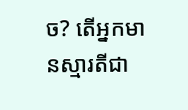ច? តើអ្នកមានស្មារតីជា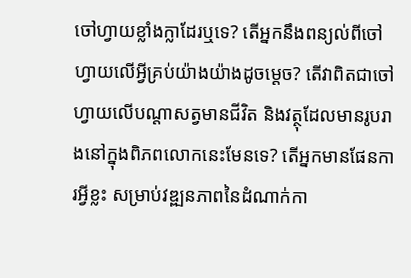ចៅហ្វាយខ្លាំងក្លាដែរឬទេ? តើអ្នកនឹងពន្យល់ពីចៅហ្វាយលើអ្វីគ្រប់យ៉ាងយ៉ាងដូចម្តេច? តើវាពិតជាចៅហ្វាយលើបណ្តាសត្វមានជីវិត និងវត្ថុដែលមានរូបរាងនៅក្នុងពិភពលោកនេះមែនទេ? តើអ្នកមានផែនការអ្វីខ្លះ សម្រាប់វឌ្ឍនភាពនៃដំណាក់កា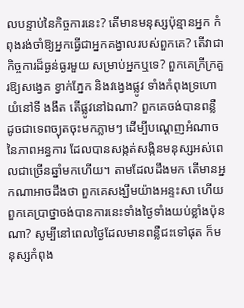លបន្ទាប់នៃកិច្ចការនេះ? តើមានមនុស្សប៉ុន្មានអ្នក កំពុងរង់ចាំឱ្យអ្នកធ្វើជាអ្នកគង្វាលរបស់ពួកគេ? តើវាជាកិច្ចការដ៏ធ្ងន់ធ្ងរមួយ សម្រាប់អ្នកឬទេ? ពួកគេក្រីក្រគួរឱ្យសង្វេគ ខ្វាក់ភ្នែក និងវង្វេងផ្លូវ ទាំងកំពុងទ្រហោយំនៅទី ងងឹត តើផ្លូវនៅឯណា? ពួកគេចង់បានពន្លឺ ដូចជាទេពច្យុតចុះមកភ្លាមៗ ដើម្បីបណ្តេញអំណាចនៃភាពអន្ធការ ដែលបានសង្កត់សង្កិនមនុស្សអស់ពេលជាច្រើនឆ្នាំមកហើយ។ តាមដែលដឹងមក តើមានអ្នកណាអាចដឹងថា ពួកគេសង្ឃឹមយ៉ាងអន្ទះសា ហើយពួកគេប្រាថ្នាចង់បានការនេះទាំងថ្ងៃទាំងយប់ខ្លាំងប៉ុនណា? សូម្បីនៅពេលថ្ងៃដែលមានពន្លឺជះទៅផុត ក៏មនុស្សកំពុង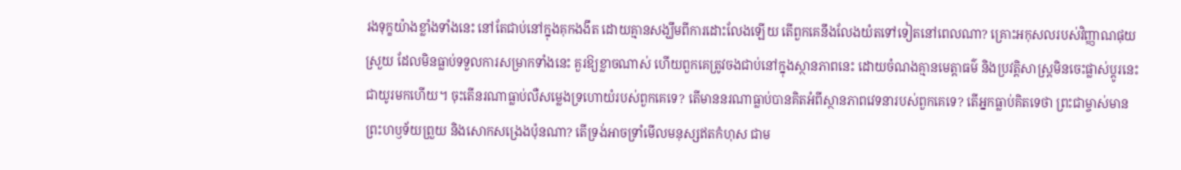រងទុក្ខយ៉ាងខ្លាំងទាំងនេះ នៅតែជាប់នៅក្នុងគុកងងឹត ដោយគ្មានសង្ឃឹមពីការដោះលែងឡើយ តើពួកគេនឹងលែងយំតទៅទៀតនៅពេលណា? គ្រោះអកុសលរបស់វិញ្ញាណផុយស្រួយ ដែលមិនធ្លាប់ទទួលការសម្រាកទាំងនេះ គួរឱ្យខ្លាចណាស់ ហើយពួកគេត្រូវចងជាប់នៅក្នុងស្ថានភាពនេះ ដោយចំណងគ្មានមេត្តាធម៌ និងប្រវត្តិសាស្ត្រមិនចេះផ្លាស់ប្តូរនេះជាយូរមកហើយ។ ចុះតើនរណាធ្លាប់លឺសម្លេងទ្រហោយំរបស់ពួកគេទេ? តើមាននរណាធ្លាប់បានគិតអំពីស្ថានភាពវេទនារបស់ពួកគេទេ? តើអ្នកធ្លាប់គិតទេថា ព្រះជាម្ចាស់មានព្រះហឫទ័យព្រួយ និងសោកសង្រេងប៉ុនណា? តើទ្រង់អាចទ្រាំមើលមនុស្សឥតកំហុស ជាម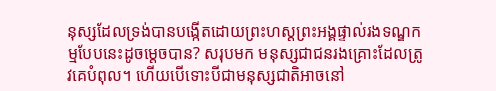នុស្សដែលទ្រង់បានបង្កើតដោយព្រះហស្តព្រះអង្គផ្ទាល់រងទណ្ឌកម្មបែបនេះដូចម្តេចបាន? សរុបមក មនុស្សជាជនរងគ្រោះដែលត្រូវគេបំពុល។ ហើយបើទោះបីជាមនុស្សជាតិអាចនៅ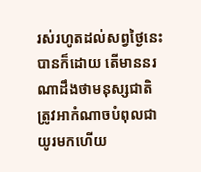រស់រហូតដល់សព្វថ្ងៃនេះបានក៏ដោយ តើមាននរណាដឹងថាមនុស្សជាតិត្រូវអាកំណាចបំពុលជាយូរមកហើយ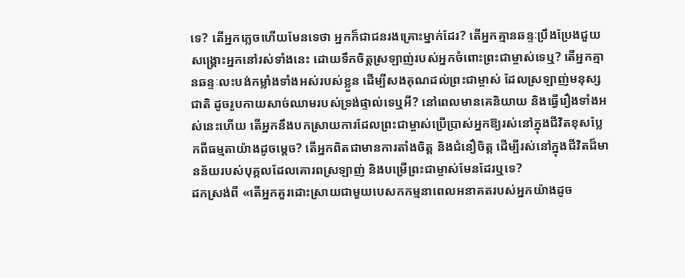ទេ? តើអ្នកភ្លេចហើយមែនទេថា អ្នកក៏ជាជនរងគ្រោះម្នាក់ដែរ? តើអ្នកគ្មានឆន្ទៈប្រឹងប្រែងជួយសង្គ្រោះអ្នកនៅរស់ទាំងនេះ ដោយទឹកចិត្តស្រឡាញ់របស់អ្នកចំពោះព្រះជាម្ចាស់ទេឬ? តើអ្នកគ្មានឆន្ទៈលះបង់កម្លាំងទាំងអស់របស់ខ្លួន ដើម្បីសងគុណដល់ព្រះជាម្ចាស់ ដែលស្រឡាញ់មនុស្សជាតិ ដូចរូបកាយសាច់ឈាមរបស់ទ្រង់ផ្ទាល់ទេឬអី? នៅពេលមានគេនិយាយ និងធ្វើរឿងទាំងអស់នេះហើយ តើអ្នកនឹងបកស្រាយការដែលព្រះជាម្ចាស់ប្រើប្រាស់អ្នកឱ្យរស់នៅក្នុងជីវិតខុសប្លែកពីធម្មតាយ៉ាងដូចម្តេច? តើអ្នកពិតជាមានការតាំងចិត្ត និងជំនឿចិត្ត ដើម្បីរស់នៅក្នុងជីវិតដ៏មានន័យរបស់បុគ្គលដែលគោរពស្រឡាញ់ និងបម្រើព្រះជាម្ចាស់មែនដែរឬទេ?
ដកស្រង់ពី «តើអ្នកគួរដោះស្រាយជាមួយបេសកកម្មនាពេលអនាគតរបស់អ្នកយ៉ាងដូច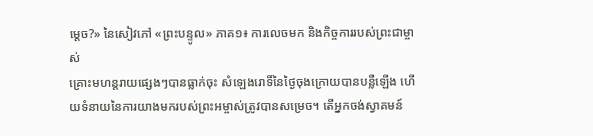ម្តេច?» នៃសៀវភៅ «ព្រះបន្ទូល» ភាគ១៖ ការលេចមក និងកិច្ចការរបស់ព្រះជាម្ចាស់
គ្រោះមហន្តរាយផ្សេងៗបានធ្លាក់ចុះ សំឡេងរោទិ៍នៃថ្ងៃចុងក្រោយបានបន្លឺឡើង ហើយទំនាយនៃការយាងមករបស់ព្រះអម្ចាស់ត្រូវបានសម្រេច។ តើអ្នកចង់ស្វាគមន៍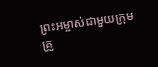ព្រះអម្ចាស់ជាមួយក្រុមគ្រួ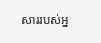សាររបស់អ្ន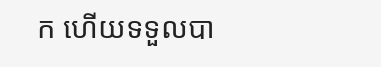ក ហើយទទួលបា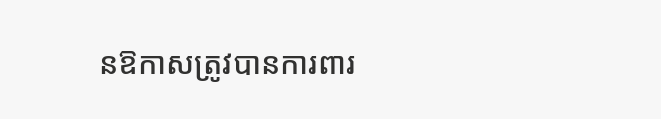នឱកាសត្រូវបានការពារ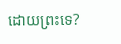ដោយព្រះទេ?